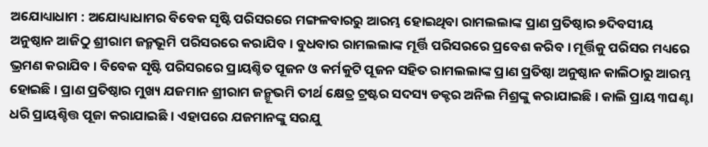ଅଯୋଧ୍ୟାଧାମ : ଅଯୋଧ୍ୟାଧାମର ବିବେକ ସୃଷ୍ଟି ପରିସରରେ ମଙ୍ଗଳବାରରୁ ଆରମ୍ଭ ହୋଇଥିବା ରାମଲଲାଙ୍କ ପ୍ରାଣ ପ୍ରତିଷ୍ଠାର ୭ଦିବସୀୟ ଅନୁଷ୍ଠାନ ଆଜିଠୁ ଶ୍ରୀରାମ ଜନ୍ମଭୂମି ପରିସରରେ କରାଯିବ । ବୁଧବାର ରାମଲଲାଙ୍କ ମୂର୍ତ୍ତି ପରିସରରେ ପ୍ରବେଶ କରିବ । ମୂର୍ତ୍ତିକୁ ପରିସର ମଧ୍ୟରେ ଭ୍ରମଣ କରାଯିବ । ବିବେକ ସୃଷ୍ଟି ପରିସରରେ ପ୍ରାୟଶ୍ଚିତ ପୂଜନ ଓ କର୍ମକୁଟି ପୂଜନ ସହିତ ରାମଲଲାଙ୍କ ପ୍ରାଣ ପ୍ରତିଷ୍ଠା ଅନୁଷ୍ଠାନ କାଲିଠାରୁ ଆରମ୍ଭ ହୋଇଛି । ପ୍ରାଣ ପ୍ରତିଷ୍ଠାର ମୁଖ୍ୟ ଯଜମାନ ଶ୍ରୀରାମ ଜନ୍ମୂଭମି ତୀର୍ଥ କ୍ଷେତ୍ର ଟ୍ରଷ୍ଟର ସଦସ୍ୟ ଡକ୍ଟର ଅନିଲ ମିଶ୍ରଙ୍କୁ କରାଯାଇଛି । କାଲି ପ୍ରାୟ ୩ଘଣ୍ଟା ଧରି ପ୍ରାୟଶ୍ଚିତ୍ତ ପୂଜା କରାଯାଇଛି । ଏହାପରେ ଯଜମାନଙ୍କୁ ସରଯୁ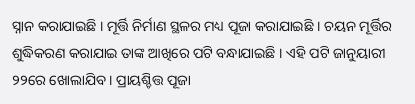ସ୍ନାନ କରାଯାଇଛି । ମୂର୍ତ୍ତି ନିର୍ମାଣ ସ୍ଥଳର ମଧ୍ୟ ପୂଜା କରାଯାଇଛି । ଚୟନ ମୂର୍ତ୍ତିର ଶୁଦ୍ଧିକରଣ କରାଯାଇ ତାଙ୍କ ଆଖିରେ ପଟି ବନ୍ଧାଯାଇଛି । ଏହି ପଟି ଜାନୁୟାରୀ ୨୨ରେ ଖୋଲାଯିବ । ପ୍ରାୟଶ୍ଚିତ୍ତ ପୂଜା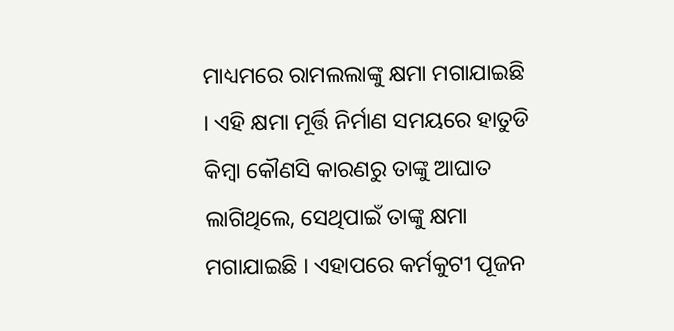ମାଧ୍ୟମରେ ରାମଲଲାଙ୍କୁ କ୍ଷମା ମଗାଯାଇଛି । ଏହି କ୍ଷମା ମୂର୍ତ୍ତି ନିର୍ମାଣ ସମୟରେ ହାତୁଡି କିମ୍ବା କୌଣସି କାରଣରୁ ତାଙ୍କୁ ଆଘାତ ଲାଗିଥିଲେ, ସେଥିପାଇଁ ତାଙ୍କୁ କ୍ଷମା ମଗାଯାଇଛି । ଏହାପରେ କର୍ମକୁଟୀ ପୂଜନ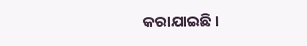କରାଯାଇଛି ।